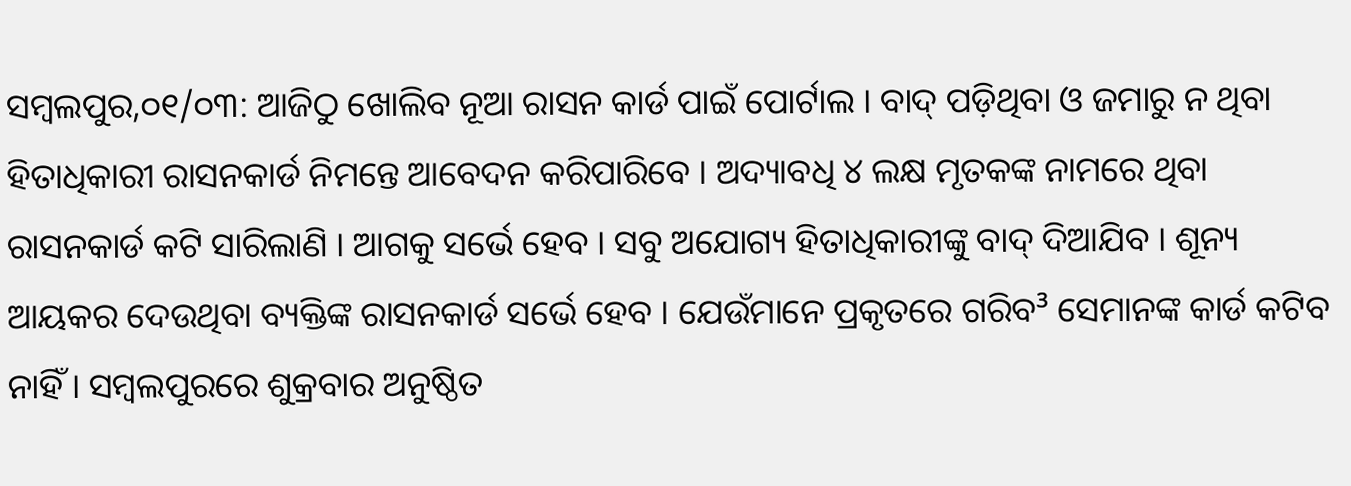ସମ୍ବଲପୁର,୦୧/୦୩: ଆଜିଠୁ ଖୋଲିବ ନୂଆ ରାସନ କାର୍ଡ ପାଇଁ ପୋର୍ଟାଲ । ବାଦ୍ ପଡ଼ିଥିବା ଓ ଜମାରୁ ନ ଥିବା ହିତାଧିକାରୀ ରାସନକାର୍ଡ ନିମନ୍ତେ ଆବେଦନ କରିପାରିବେ । ଅଦ୍ୟାବଧି ୪ ଲକ୍ଷ ମୃତକଙ୍କ ନାମରେ ଥିବା ରାସନକାର୍ଡ କଟି ସାରିଲାଣି । ଆଗକୁ ସର୍ଭେ ହେବ । ସବୁ ଅଯୋଗ୍ୟ ହିତାଧିକାରୀଙ୍କୁ ବାଦ୍ ଦିଆଯିବ । ଶୂନ୍ୟ ଆୟକର ଦେଉଥିବା ବ୍ୟକ୍ତିଙ୍କ ରାସନକାର୍ଡ ସର୍ଭେ ହେବ । ଯେଉଁମାନେ ପ୍ରକୃତରେ ଗରିବ³ ସେମାନଙ୍କ କାର୍ଡ କଟିବ ନାହିଁ । ସମ୍ବଲପୁରରେ ଶୁକ୍ରବାର ଅନୁଷ୍ଠିତ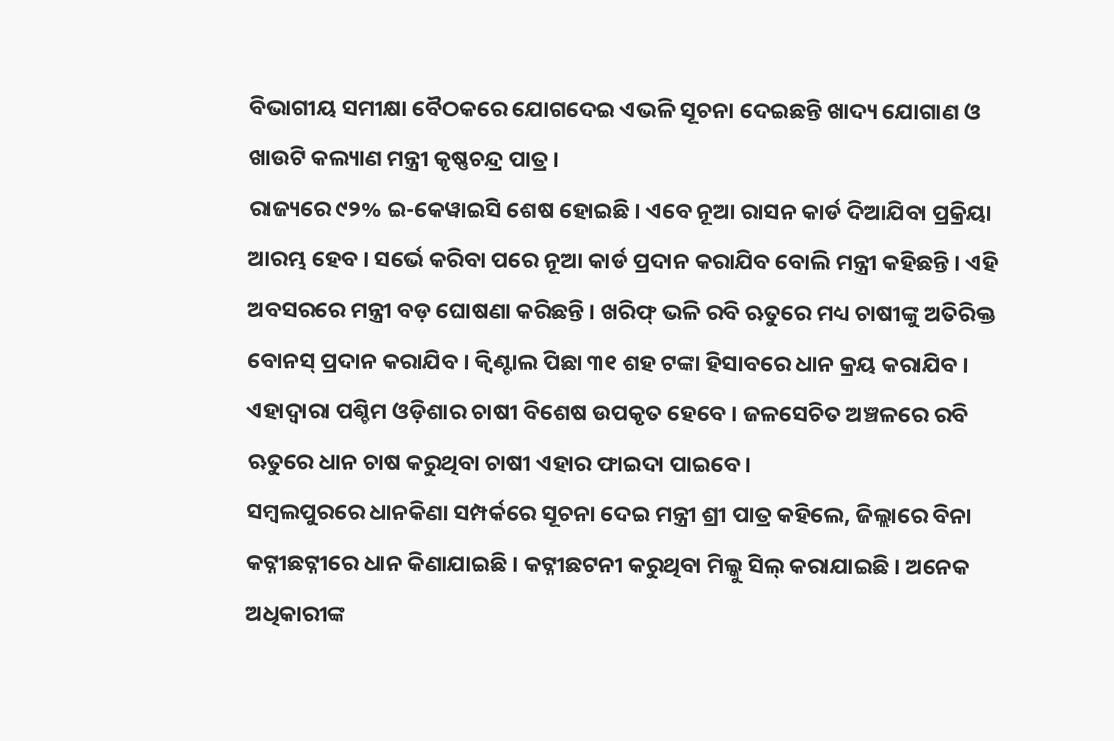ବିଭାଗୀୟ ସମୀକ୍ଷା ବୈଠକରେ ଯୋଗଦେଇ ଏଭଳି ସୂଚନା ଦେଇଛନ୍ତି ଖାଦ୍ୟ ଯୋଗାଣ ଓ ଖାଉଟି କଲ୍ୟାଣ ମନ୍ତ୍ରୀ କୃଷ୍ଣଚନ୍ଦ୍ର ପାତ୍ର ।
ରାଜ୍ୟରେ ୯୨% ଇ-କେୱାଇସି ଶେଷ ହୋଇଛି । ଏବେ ନୂଆ ରାସନ କାର୍ଡ ଦିଆଯିବା ପ୍ରକ୍ରିୟା ଆରମ୍ଭ ହେବ । ସର୍ଭେ କରିବା ପରେ ନୂଆ କାର୍ଡ ପ୍ରଦାନ କରାଯିବ ବୋଲି ମନ୍ତ୍ରୀ କହିଛନ୍ତି । ଏହି ଅବସରରେ ମନ୍ତ୍ରୀ ବଡ଼ ଘୋଷଣା କରିଛନ୍ତି । ଖରିଫ୍ ଭଳି ରବି ଋତୁରେ ମଧ୍ୟ ଚାଷୀଙ୍କୁ ଅତିରିକ୍ତ ବୋନସ୍ ପ୍ରଦାନ କରାଯିବ । କ୍ୱିଣ୍ଟାଲ ପିଛା ୩୧ ଶହ ଟଙ୍କା ହିସାବରେ ଧାନ କ୍ରୟ କରାଯିବ । ଏହାଦ୍ୱାରା ପଶ୍ଚିମ ଓଡ଼ିଶାର ଚାଷୀ ବିଶେଷ ଉପକୃତ ହେବେ । ଜଳସେଚିତ ଅଞ୍ଚଳରେ ରବି ଋତୁରେ ଧାନ ଚାଷ କରୁଥିବା ଚାଷୀ ଏହାର ଫାଇଦା ପାଇବେ।
ସମ୍ବଲପୁରରେ ଧାନକିଣା ସମ୍ପର୍କରେ ସୂଚନା ଦେଇ ମନ୍ତ୍ରୀ ଶ୍ରୀ ପାତ୍ର କହିଲେ, ଜିଲ୍ଲାରେ ବିନା କଟ୍ନୀଛଟ୍ନୀରେ ଧାନ କିଣାଯାଇଛି । କଟ୍ନୀଛଟନୀ କରୁଥିବା ମିଲ୍କୁ ସିଲ୍ କରାଯାଇଛି । ଅନେକ ଅଧିକାରୀଙ୍କ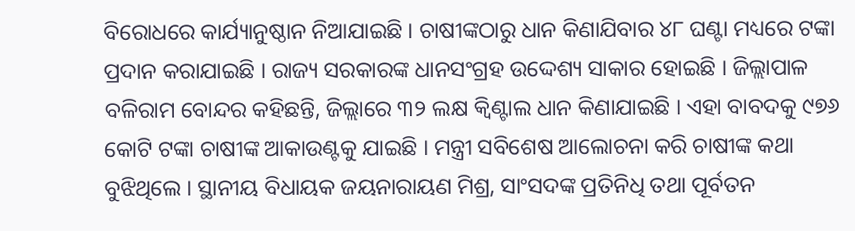ବିରୋଧରେ କାର୍ଯ୍ୟାନୁଷ୍ଠାନ ନିଆଯାଇଛି । ଚାଷୀଙ୍କଠାରୁ ଧାନ କିଣାଯିବାର ୪୮ ଘଣ୍ଟା ମଧ୍ୟରେ ଟଙ୍କା ପ୍ରଦାନ କରାଯାଇଛି । ରାଜ୍ୟ ସରକାରଙ୍କ ଧାନସଂଗ୍ରହ ଉଦ୍ଦେଶ୍ୟ ସାକାର ହୋଇଛି । ଜିଲ୍ଲାପାଳ ବଳିରାମ ବୋନ୍ଦର କହିଛନ୍ତି, ଜିଲ୍ଲାରେ ୩୨ ଲକ୍ଷ କ୍ୱିଣ୍ଟାଲ ଧାନ କିଣାଯାଇଛି । ଏହା ବାବଦକୁ ୯୭୬ କୋଟି ଟଙ୍କା ଚାଷୀଙ୍କ ଆକାଉଣ୍ଟକୁ ଯାଇଛି । ମନ୍ତ୍ରୀ ସବିଶେଷ ଆଲୋଚନା କରି ଚାଷୀଙ୍କ କଥା ବୁଝିଥିଲେ । ସ୍ଥାନୀୟ ବିଧାୟକ ଜୟନାରାୟଣ ମିଶ୍ର, ସାଂସଦଙ୍କ ପ୍ରତିନିଧି ତଥା ପୂର୍ବତନ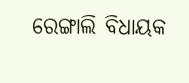ରେଙ୍ଗାଲି ବିଧାୟକ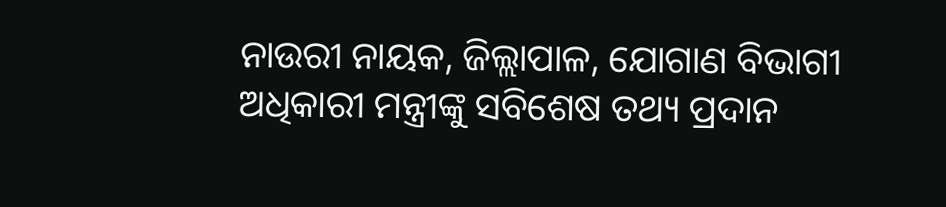ନାଉରୀ ନାୟକ, ଜିଲ୍ଲାପାଳ, ଯୋଗାଣ ବିଭାଗୀ ଅଧିକାରୀ ମନ୍ତ୍ରୀଙ୍କୁ ସବିଶେଷ ତଥ୍ୟ ପ୍ରଦାନ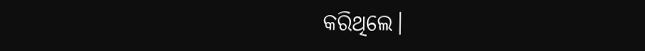କରିଥିଲେ।